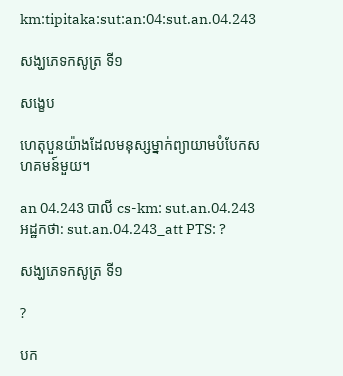km:tipitaka:sut:an:04:sut.an.04.243

សង្ឃភេទកសូត្រ ទី១

សង្ខេប

ហេតុបួនយ៉ាងដែលមនុស្សម្នាក់ព្យាយាមបំបែកសហគមន៍មួយ។

an 04.243 បាលី cs-km: sut.an.04.243 អដ្ឋកថា: sut.an.04.243_att PTS: ?

សង្ឃភេទកសូត្រ ទី១

?

បក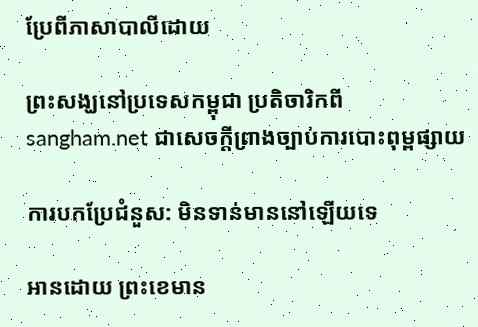ប្រែពីភាសាបាលីដោយ

ព្រះសង្ឃនៅប្រទេសកម្ពុជា ប្រតិចារិកពី sangham.net ជាសេចក្តីព្រាងច្បាប់ការបោះពុម្ពផ្សាយ

ការបកប្រែជំនួស: មិនទាន់មាននៅឡើយទេ

អានដោយ ព្រះខេមាន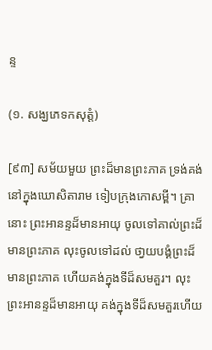ន្ទ

(១. សង្ឃភេទកសុត្តំ)

[៩៣] សម័យមួយ ព្រះដ៏មានព្រះភាគ ទ្រង់គង់នៅក្នុងឃោសិតារាម ទៀបក្រុងកោសម្ពី។ គ្រានោះ ព្រះអានន្ទដ៏មានអាយុ ចូលទៅគាល់ព្រះដ៏មានព្រះភាគ លុះចូលទៅដល់ ថា្វយបង្គំព្រះដ៏មានព្រះភាគ ហើយគង់ក្នុងទីដ៏សមគួរ។ លុះព្រះអានន្ទដ៏មានអាយុ គង់ក្នុងទីដ៏សមគួរហើយ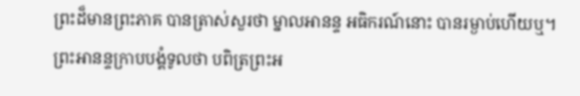ព្រះដ៏មានព្រះភាគ បានត្រាស់សួរថា ម្នាលអានន្ទ អធិករណ៍នោះ បានរម្ងាប់ហើយឬ។ ព្រះអានន្ទក្រាបបង្គំទូលថា បពិត្រព្រះអ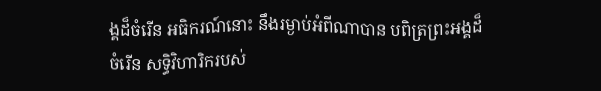ង្គដ៏ចំរើន អធិករណ៍នោះ នឹងរម្ងាប់អំពីណាបាន បពិត្រព្រះអង្គដ៏ចំរើន សទ្ធិវិហារិករបស់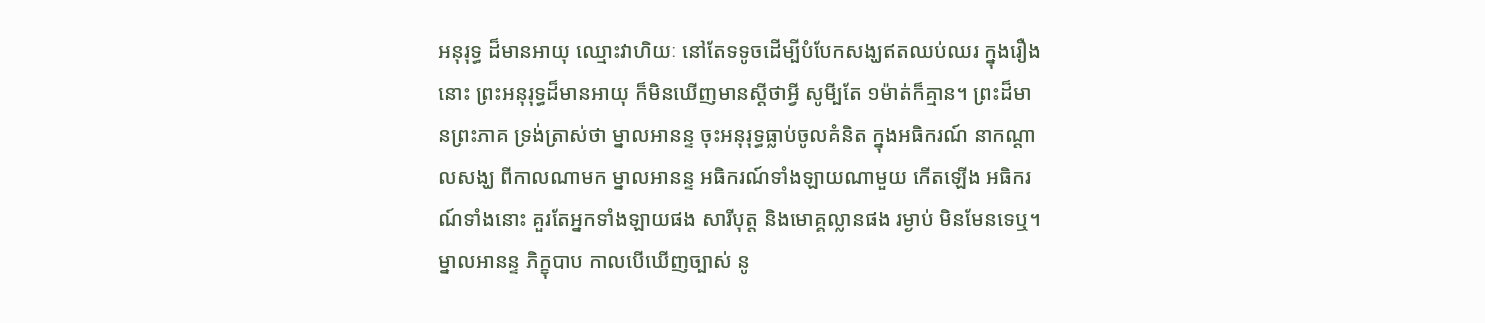អនុរុទ្ធ ដ៏មានអាយុ ឈ្មោះវាហិយៈ នៅតែទទូចដើម្បីបំបែកសង្ឃឥតឈប់ឈរ ក្នុងរឿងនោះ ព្រះអនុរុទ្ធដ៏មានអាយុ ក៏មិនឃើញមានស្ដីថាអ្វី សូមី្បតែ ១ម៉ាត់ក៏គ្មាន។ ព្រះដ៏មានព្រះភាគ ទ្រង់ត្រាស់ថា ម្នាលអានន្ទ ចុះអនុរុទ្ធធ្លាប់ចូលគំនិត ក្នុងអធិករណ៍ នាកណ្ដាលសង្ឃ ពីកាលណាមក ម្នាលអានន្ទ អធិករណ៍ទាំងឡាយណាមួយ កើតឡើង អធិករណ៍ទាំងនោះ គួរតែអ្នកទាំងឡាយផង សារីបុត្ត និងមោគ្គល្លានផង រម្ងាប់ មិនមែនទេឬ។ ម្នាលអានន្ទ ភិក្ខុបាប កាលបើឃើញច្បាស់ នូ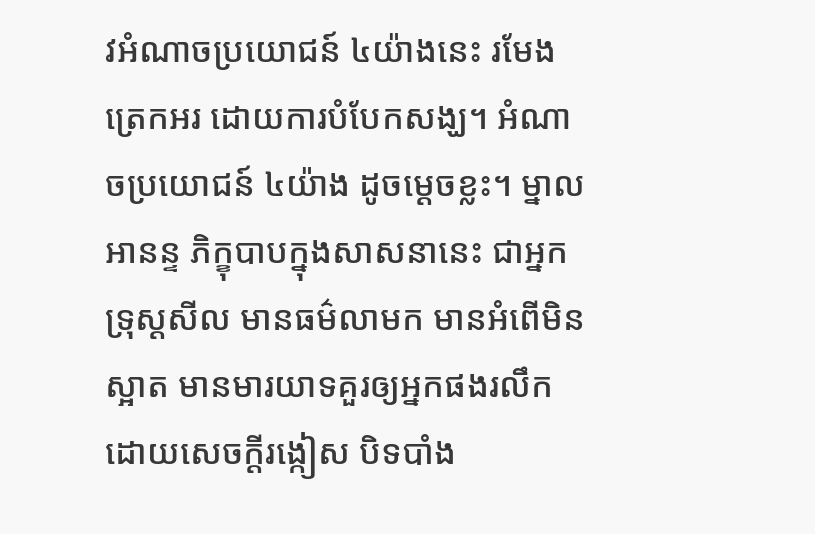វអំណាចប្រយោជន៍ ៤យ៉ាងនេះ រមែងត្រេកអរ ដោយការបំបែកសង្ឃ។ អំណាចប្រយោជន៍ ៤យ៉ាង ដូចម្ដេចខ្លះ។ ម្នាលអានន្ទ ភិក្ខុបាបក្នុងសាសនានេះ ជាអ្នកទ្រុស្ដសីល មានធម៌លាមក មានអំពើមិនស្អាត មានមារយាទគួរឲ្យអ្នកផងរលឹកដោយសេចក្ដីរង្កៀស បិទបាំង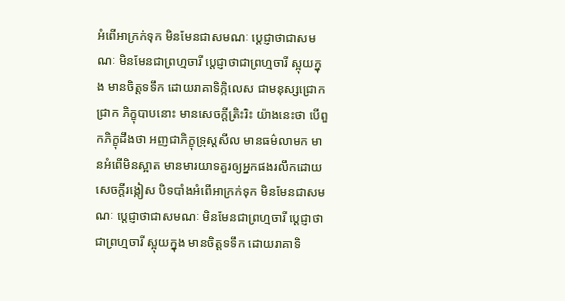អំពើអាក្រក់ទុក មិនមែនជាសមណៈ ប្ដេជ្ញាថាជាសមណៈ មិនមែនជាព្រហ្មចារី ប្ដេជ្ញាថាជាព្រហ្មចារី ស្អុយក្នុង មានចិត្តទទឹក ដោយរាគាទិក្កិលេស ជាមនុស្សជ្រោកជ្រាក ភិក្ខុបាបនោះ មានសេចក្ដីត្រិះរិះ យ៉ាងនេះថា បើពួកភិក្ខុដឹងថា អញជាភិក្ខុទ្រុស្ដសីល មានធម៌លាមក មានអំពើមិនស្អាត មានមារយាទគួរឲ្យអ្នកផងរលឹកដោយសេចក្ដីរង្កៀស បិទបាំងអំពើអាក្រក់ទុក មិនមែនជាសមណៈ ប្ដេជ្ញាថាជាសមណៈ មិនមែនជាព្រហ្មចារី ប្ដេជ្ញាថាជាព្រហ្មចារី ស្អុយក្នុង មានចិត្តទទឹក ដោយរាគាទិ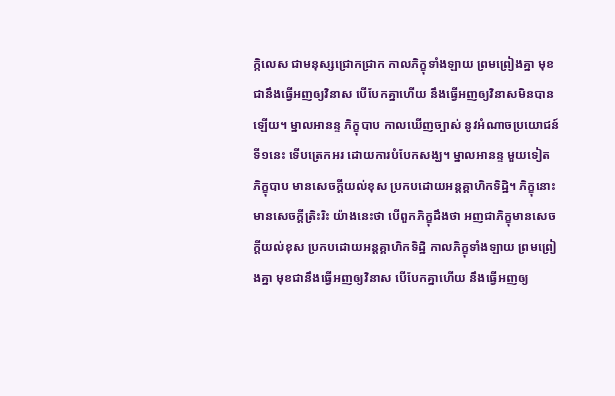ក្កិលេស ជាមនុស្សជ្រោកជ្រាក កាលភិក្ខុទាំងឡាយ ព្រមព្រៀងគ្នា មុខជានឹងធ្វើអញឲ្យវិនាស បើបែកគ្នាហើយ នឹងធ្វើអញឲ្យវិនាសមិនបានឡើយ។ ម្នាលអានន្ទ ភិក្ខុបាប កាលឃើញច្បាស់ នូវអំណាចប្រយោជន៍ ទី១នេះ ទើបត្រេកអរ ដោយការបំបែកសង្ឃ។ ម្នាលអានន្ទ មួយទៀត ភិក្ខុបាប មានសេចក្ដីយល់ខុស ប្រកបដោយអន្ដគ្គាហិកទិដ្ឋិ។ ភិក្ខុនោះ មានសេចក្ដីត្រិះរិះ យ៉ាងនេះថា បើពួកភិក្ខុដឹងថា អញជាភិក្ខុមានសេចក្ដីយល់ខុស ប្រកបដោយអន្ដគ្គាហិកទិដ្ឋិ កាលភិក្ខុទាំងឡាយ ព្រមព្រៀងគ្នា មុខជានឹងធ្វើអញឲ្យវិនាស បើបែកគ្នាហើយ នឹងធ្វើអញឲ្យ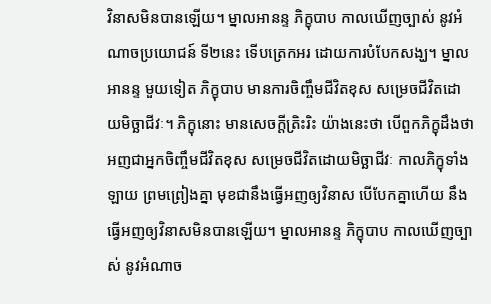វិនាសមិនបានឡើយ។ ម្នាលអានន្ទ ភិក្ខុបាប កាលឃើញច្បាស់ នូវអំណាចប្រយោជន៍ ទី២នេះ ទើបត្រេកអរ ដោយការបំបែកសង្ឃ។ ម្នាលអានន្ទ មួយទៀត ភិក្ខុបាប មានការចិញ្ចឹមជីវិតខុស សម្រេចជីវិតដោយមិច្ឆាជីវៈ។ ភិក្ខុនោះ មានសេចក្ដីត្រិះរិះ យ៉ាងនេះថា បើពួកភិក្ខុដឹងថា អញជាអ្នកចិញ្ចឹមជីវិតខុស សម្រេចជីវិតដោយមិច្ឆាជីវៈ កាលភិក្ខុទាំងឡាយ ព្រមព្រៀងគ្នា មុខជានឹងធ្វើអញឲ្យវិនាស បើបែកគ្នាហើយ នឹងធ្វើអញឲ្យវិនាសមិនបានឡើយ។ ម្នាលអានន្ទ ភិក្ខុបាប កាលឃើញច្បាស់ នូវអំណាច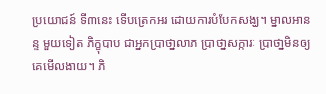ប្រយោជន៍ ទី៣នេះ ទើបត្រេកអរ ដោយការបំបែកសង្ឃ។ ម្នាលអានន្ទ មួយទៀត ភិក្ខុបាប ជាអ្នកប្រាថា្នលាភ ប្រាថា្នសក្ការៈ ប្រាថា្នមិនឲ្យគេមើលងាយ។ ភិ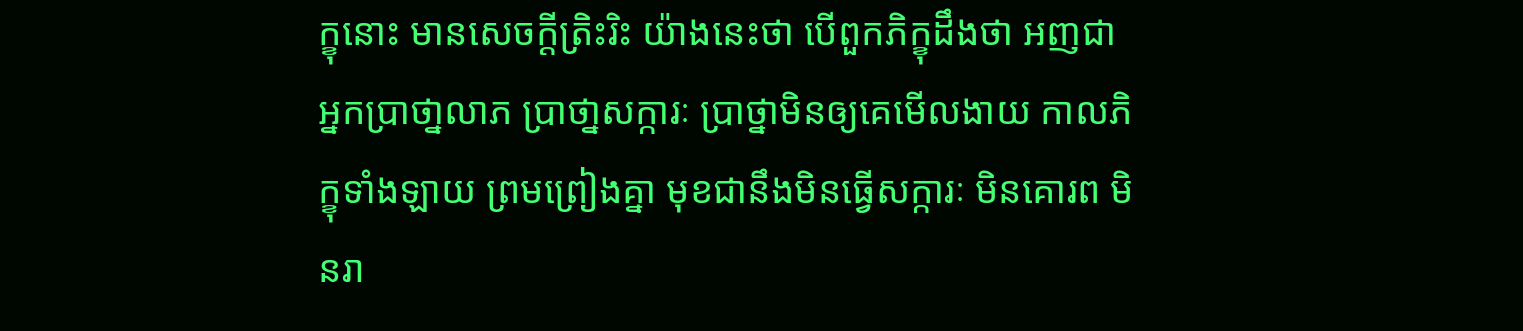ក្ខុនោះ មានសេចក្ដីត្រិះរិះ យ៉ាងនេះថា បើពួកភិក្ខុដឹងថា អញជាអ្នកប្រាថា្នលាភ ប្រាថា្នសក្ការៈ ប្រាថ្នាមិនឲ្យគេមើលងាយ កាលភិក្ខុទាំងឡាយ ព្រមព្រៀងគ្នា មុខជានឹងមិនធ្វើសក្ការៈ មិនគោរព មិនរា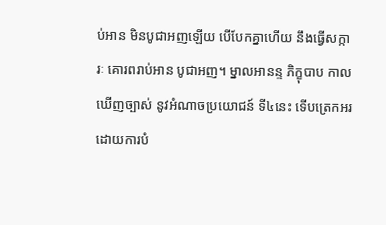ប់អាន មិនបូជាអញឡើយ បើបែកគ្នាហើយ នឹងធ្វើសក្ការៈ គោរពរាប់អាន បូជាអញ។ ម្នាលអានន្ទ ភិក្ខុបាប កាលឃើញច្បាស់ នូវអំណាចប្រយោជន៍ ទី៤នេះ ទើបត្រេកអរ ដោយការបំ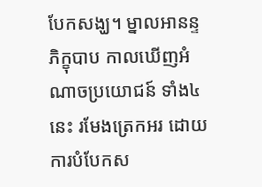បែកសង្ឃ។ ម្នាលអានន្ទ ភិក្ខុបាប កាលឃើញអំណាចប្រយោជន៍ ទាំង៤នេះ រមែងត្រេកអរ ដោយការបំបែកស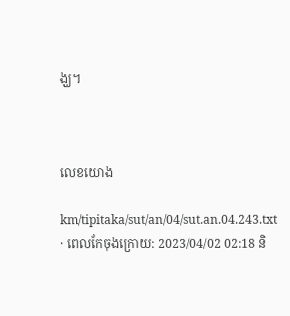ង្ឃ។



លេខយោង

km/tipitaka/sut/an/04/sut.an.04.243.txt · ពេលកែចុងក្រោយ: 2023/04/02 02:18 និ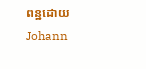ពន្ឋដោយ Johann